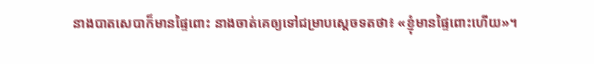នាងបាតសេបាក៏មានផ្ទៃពោះ នាងចាត់គេឲ្យទៅជម្រាបស្តេចទតថា៖ «ខ្ញុំមានផ្ទៃពោះហើយ»។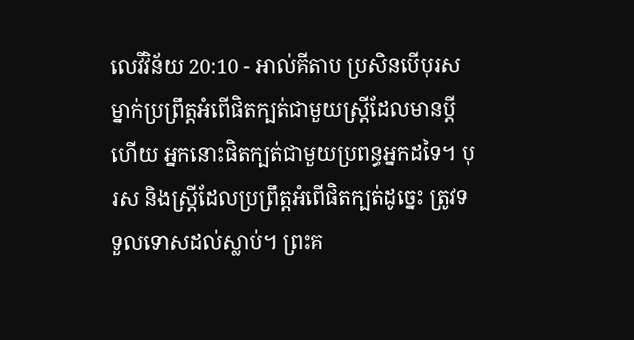លេវីវិន័យ 20:10 - អាល់គីតាប ប្រសិនបើបុរសម្នាក់ប្រព្រឹត្តអំពើផិតក្បត់ជាមួយស្ត្រីដែលមានប្ដីហើយ អ្នកនោះផិតក្បត់ជាមួយប្រពន្ធអ្នកដទៃ។ បុរស និងស្ត្រីដែលប្រព្រឹត្តអំពើផិតក្បត់ដូច្នេះ ត្រូវទទួលទោសដល់ស្លាប់។ ព្រះគ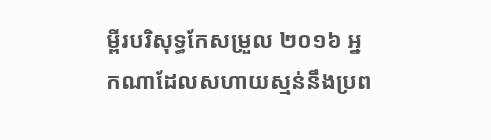ម្ពីរបរិសុទ្ធកែសម្រួល ២០១៦ អ្នកណាដែលសហាយស្មន់នឹងប្រព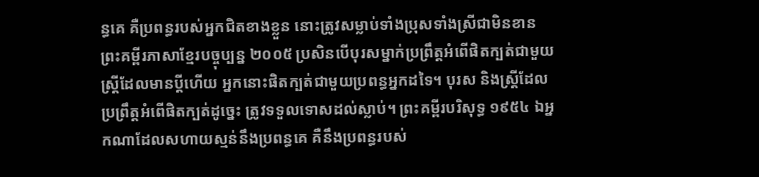ន្ធគេ គឺប្រពន្ធរបស់អ្នកជិតខាងខ្លួន នោះត្រូវសម្លាប់ទាំងប្រុសទាំងស្រីជាមិនខាន ព្រះគម្ពីរភាសាខ្មែរបច្ចុប្បន្ន ២០០៥ ប្រសិនបើបុរសម្នាក់ប្រព្រឹត្តអំពើផិតក្បត់ជាមួយស្ត្រីដែលមានប្ដីហើយ អ្នកនោះផិតក្បត់ជាមួយប្រពន្ធអ្នកដទៃ។ បុរស និងស្ត្រីដែលប្រព្រឹត្តអំពើផិតក្បត់ដូច្នេះ ត្រូវទទួលទោសដល់ស្លាប់។ ព្រះគម្ពីរបរិសុទ្ធ ១៩៥៤ ឯអ្នកណាដែលសហាយស្មន់នឹងប្រពន្ធគេ គឺនឹងប្រពន្ធរបស់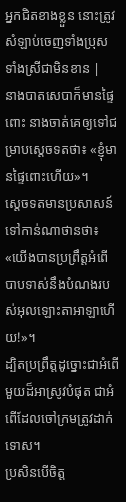អ្នកជិតខាងខ្លួន នោះត្រូវសំឡាប់ចេញទាំងប្រុសទាំងស្រីជាមិនខាន |
នាងបាតសេបាក៏មានផ្ទៃពោះ នាងចាត់គេឲ្យទៅជម្រាបស្តេចទតថា៖ «ខ្ញុំមានផ្ទៃពោះហើយ»។
ស្តេចទតមានប្រសាសន៍ទៅកាន់ណាថានថា៖ «យើងបានប្រព្រឹត្តអំពើបាបទាស់នឹងបំណងរបស់អុលឡោះតាអាឡាហើយ!»។
ដ្បិតប្រព្រឹត្តដូច្នោះជាអំពើមួយដ៏អាស្រូវបំផុត ជាអំពើដែលចៅក្រមត្រូវដាក់ទោស។
ប្រសិនបើចិត្ត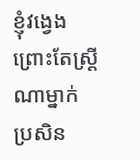ខ្ញុំវង្វេង ព្រោះតែស្ត្រីណាម្នាក់ ប្រសិន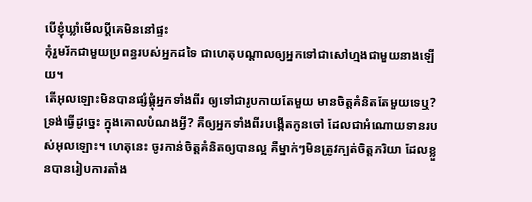បើខ្ញុំឃ្លាំមើលប្ដីគេមិននៅផ្ទះ
កុំរួមរ័កជាមួយប្រពន្ធរបស់អ្នកដទៃ ជាហេតុបណ្តាលឲ្យអ្នកទៅជាសៅហ្មងជាមួយនាងឡើយ។
តើអុលឡោះមិនបានផ្សំផ្គុំអ្នកទាំងពីរ ឲ្យទៅជារូបកាយតែមួយ មានចិត្តគំនិតតែមួយទេឬ? ទ្រង់ធ្វើដូច្នេះ ក្នុងគោលបំណងអ្វី? គឺឲ្យអ្នកទាំងពីរបង្កើតកូនចៅ ដែលជាអំណោយទានរបស់អុលឡោះ។ ហេតុនេះ ចូរកាន់ចិត្តគំនិតឲ្យបានល្អ គឺម្នាក់ៗមិនត្រូវក្បត់ចិត្តភរិយា ដែលខ្លួនបានរៀបការតាំង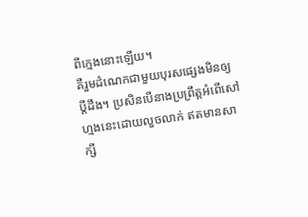ពីក្មេងនោះឡើយ។
គឺរួមដំណេកជាមួយបុរសផ្សេងមិនឲ្យប្ដីដឹង។ ប្រសិនបើនាងប្រព្រឹត្តអំពើសៅហ្មងនេះដោយលួចលាក់ ឥតមានសាក្សី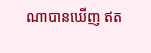ណាបានឃើញ ឥត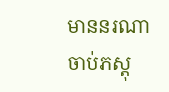មាននរណាចាប់ភស្តុ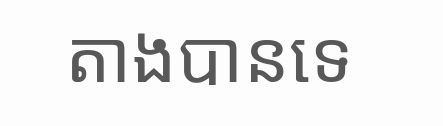តាងបានទេ